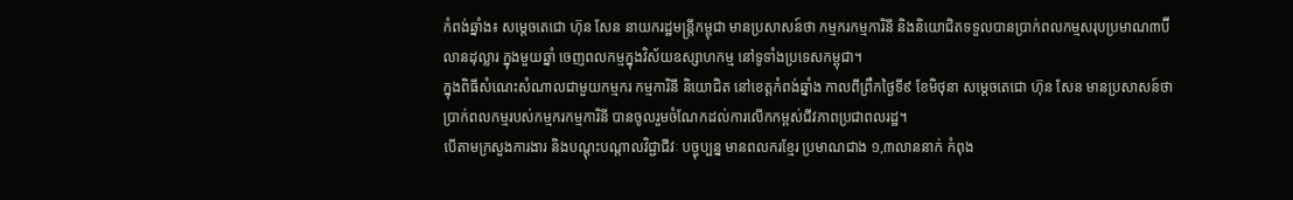កំពង់ឆ្នាំង៖ សម្តេចតេជោ ហ៊ុន សែន នាយករដ្ឋមន្រ្តីកម្ពុជា មានប្រសាសន៍ថា កម្មករកម្មការិនី និងនិយោជិតទទួលបានប្រាក់ពលកម្មសរុបប្រមាណ៣ប៊ីលានដុល្លារ ក្នុងមួយឆ្នាំ ចេញពលកម្មក្នុងវិស័យឧស្សាហកម្ម នៅទូទាំងប្រទេសកម្ពុជា។
ក្នុងពិធីសំណេះសំណាលជាមួយកម្មករ កម្មការិនី និយោជិត នៅខេត្តកំពង់ឆ្នាំង កាលពីព្រឹកថ្ងៃទី៩ ខែមិថុនា សម្តេចតេជោ ហ៊ុន សែន មានប្រសាសន៍ថា ប្រាក់ពលកម្មរបស់កម្មករកម្មការិនី បានចូលរួមចំណែកដល់ការលើកកម្ពស់ជីវភាពប្រជាពលរដ្ឋ។
បើតាមក្រសួងការងារ និងបណ្តុះបណ្តាលវិជ្ជាជីវៈ បច្ចុប្បន្ន មានពលករខ្មែរ ប្រមាណជាង ១,៣លាននាក់ កំពុង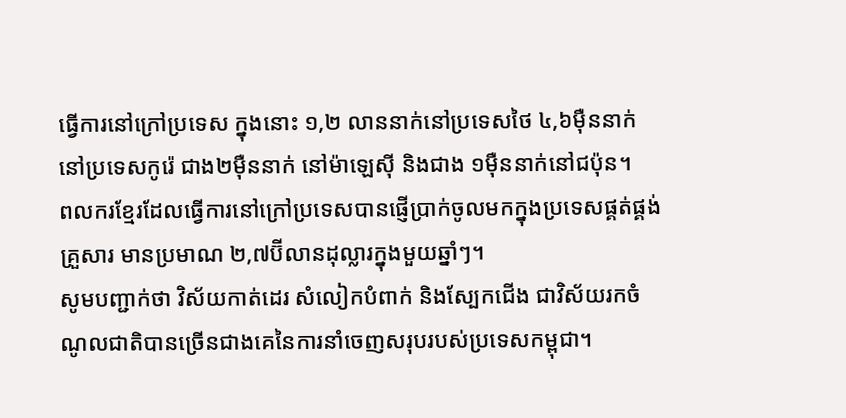ធ្វើការនៅក្រៅប្រទេស ក្នុងនោះ ១,២ លាននាក់នៅប្រទេសថៃ ៤,៦ម៉ឺននាក់ នៅប្រទេសកូរ៉េ ជាង២ម៉ឺននាក់ នៅម៉ាឡេស៊ី និងជាង ១ម៉ឺននាក់នៅជប៉ុន។
ពលករខ្មែរដែលធ្វើការនៅក្រៅប្រទេសបានផ្ញើប្រាក់ចូលមកក្នុងប្រទេសផ្គត់ផ្គង់គ្រួសារ មានប្រមាណ ២,៧ប៊ីលានដុល្លារក្នុងមួយឆ្នាំៗ។
សូមបញ្ជាក់ថា វិស័យកាត់ដេរ សំលៀកបំពាក់ និងស្បែកជើង ជាវិស័យរកចំណូលជាតិបានច្រើនជាងគេនៃការនាំចេញសរុបរបស់ប្រទេសកម្ពុជា។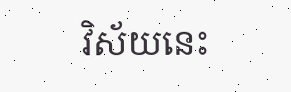វិស័យនេះ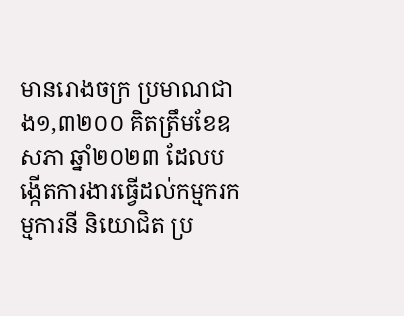មានរោងចក្រ ប្រមាណជាង១,៣២០០ គិតត្រឹមខែឧសភា ឆ្នាំ២០២៣ ដែលបង្កើតការងារធ្វើដល់កម្មករកម្មការនី និយោជិត ប្រ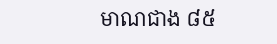មាណជាង ៨៥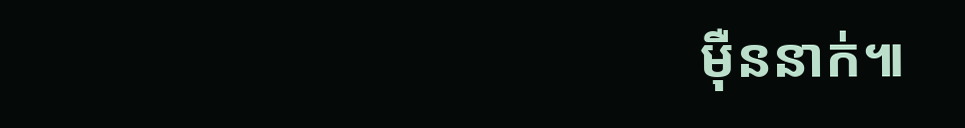ម៉ឺននាក់៕